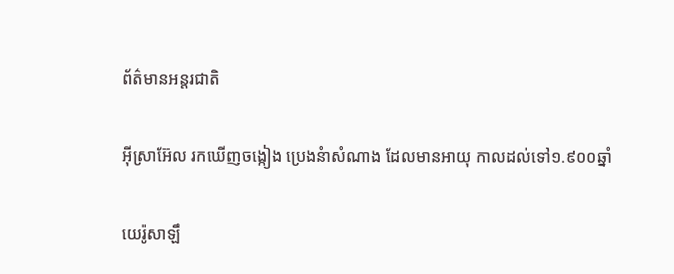ព័ត៌មានអន្តរជាតិ

អ៊ីស្រាអ៊ែល រកឃើញចង្កៀង ប្រេងនំាសំណាង ដែលមានអាយុ កាលដល់ទៅ១.៩០០ឆ្នាំ

យេរ៉ូសាឡឹ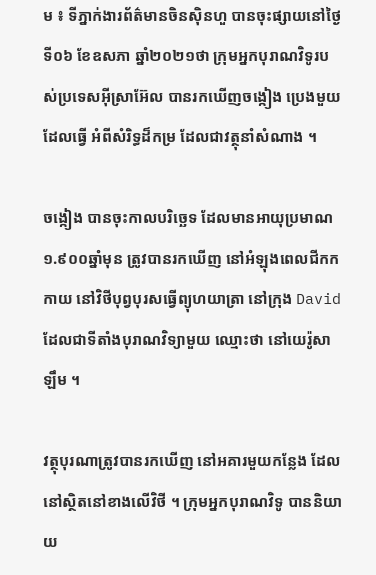ម ៖ ទីភ្នាក់ងារព័ត៌មានចិនស៊ិនហួ បានចុះផ្សាយនៅថ្ងៃទី០៦ ខែឧសភា ឆ្នាំ២០២១ថា ក្រុមអ្នកបុរាណវិទូរបស់ប្រទេសអ៊ីស្រាអ៊ែល បានរកឃើញចង្កៀង ប្រេងមួយដែលធ្វើ អំពីសំរិទ្ធដ៏កម្រ ដែលជាវត្ថុនាំសំណាង ។

ចង្កៀង បានចុះកាលបរិច្ឆេទ ដែលមានអាយុប្រមាណ១.៩០០ឆ្នាំមុន ត្រូវបានរកឃើញ នៅអំឡុងពេលជីកកកាយ នៅវិថីបុព្វបុរសធ្វើព្យុហយាត្រា នៅក្រុង David ដែលជាទីតាំងបុរាណវិទ្យាមួយ ឈ្មោះថា នៅយេរ៉ូសាឡឹម ។

វត្ថុបុរណាត្រូវបានរកឃើញ នៅអគារមួយកន្លែង ដែលនៅស្ថិតនៅខាងលើវិថី ។ ក្រុមអ្នកបុរាណវិទូ បាននិយាយ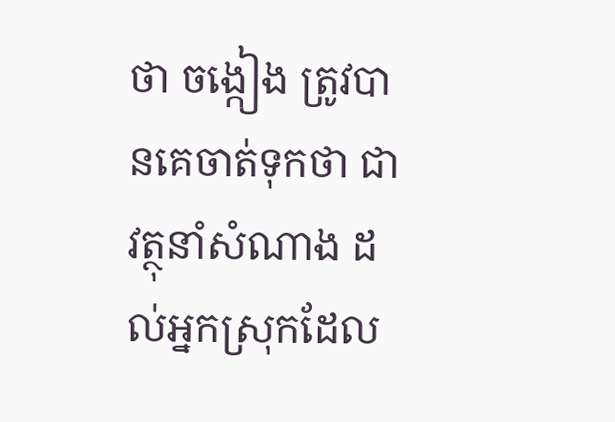ថា ចង្កៀង ត្រូវបានគេចាត់ទុកថា ជាវត្ថុនាំសំណាង ដល់អ្នកស្រុកដែល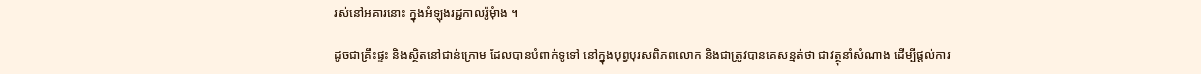រស់នៅអគារនោះ ក្នុងអំឡុងរដ្ជកាលរ៉ូមុំាង ។

ដូចជាគ្រឹះផ្ទះ និងស្ថិតនៅជាន់ក្រោម ដែលបានបំពាក់ទូទៅ នៅក្នុងបុព្វបុរសពិភពលោក និងជាត្រូវបានគេសន្មត់ថា ជាវត្ថុនាំសំណាង ដើម្បីផ្តល់ការ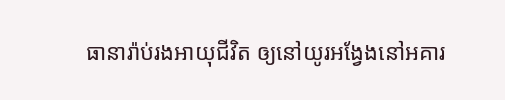ធានារ៉ាប់រងអាយុជីវិត ឲ្យនៅយូរអង្វែងនៅអគារ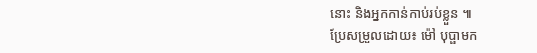នោះ និងអ្នកកាន់កាប់រប់ខ្លួន ៕
ប្រែសម្រួលដោយ៖ ម៉ៅ បុប្ផាមក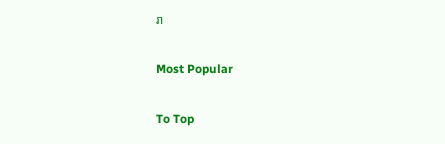រា

Most Popular

To Top